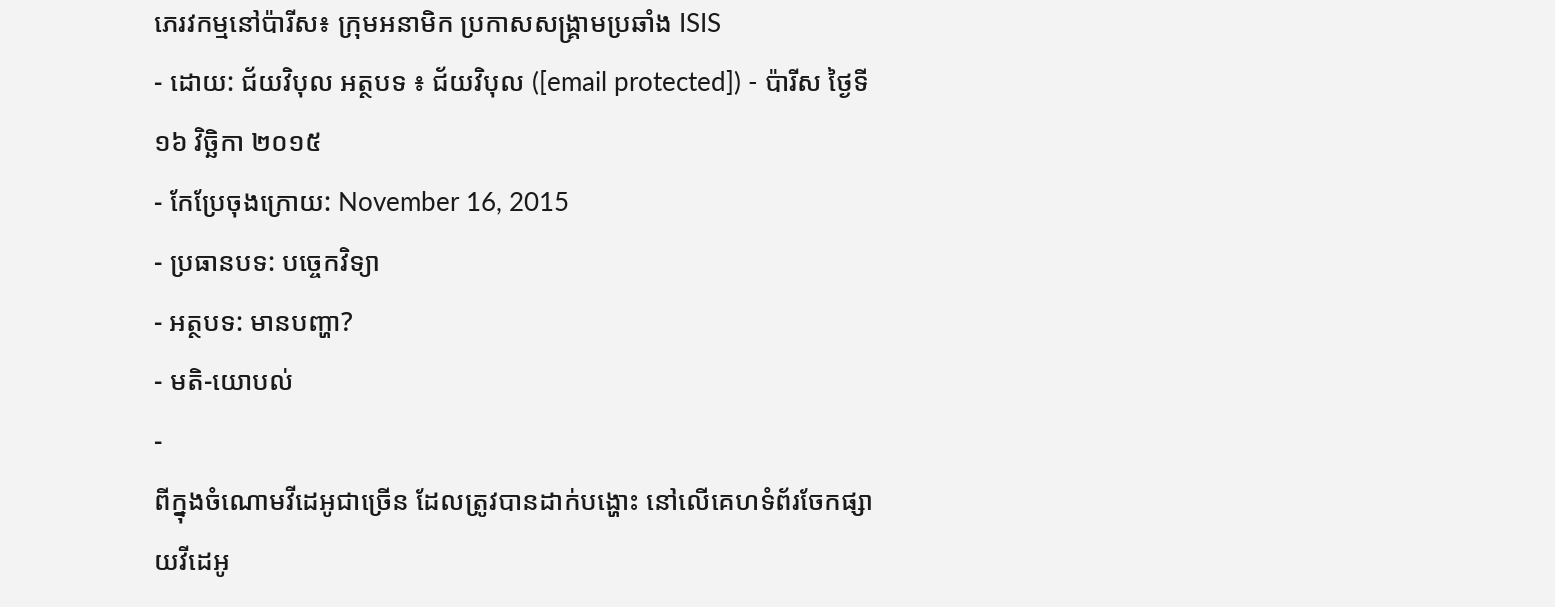ភេរវកម្មនៅប៉ារីស៖ ក្រុមអនាមិក ប្រកាសសង្គ្រាមប្រឆាំង ISIS
- ដោយ: ជ័យវិបុល អត្ថបទ ៖ ជ័យវិបុល ([email protected]) - ប៉ារីស ថ្ងៃទី១៦ វិច្ឆិកា ២០១៥
- កែប្រែចុងក្រោយ: November 16, 2015
- ប្រធានបទ: បច្ចេកវិទ្យា
- អត្ថបទ: មានបញ្ហា?
- មតិ-យោបល់
-
ពីក្នុងចំណោមវីដេអូជាច្រើន ដែលត្រូវបានដាក់បង្ហោះ នៅលើគេហទំព័រចែកផ្សាយវីដេអូ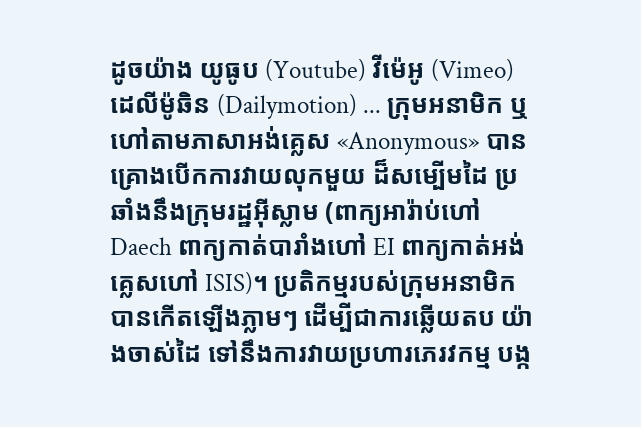ដូចយ៉ាង យូធូប (Youtube) វីម៉េអូ (Vimeo) ដេលីម៉ូឆិន (Dailymotion) ... ក្រុមអនាមិក ឬហៅតាមភាសាអង់គ្លេស «Anonymous» បានគ្រោងបើកការវាយលុកមួយ ដ៏សម្បើមដៃ ប្រឆាំងនឹងក្រុមរដ្ឋអ៊ីស្លាម (ពាក្យអារ៉ាប់ហៅ Daech ពាក្យកាត់បារាំងហៅ EI ពាក្យកាត់អង់គ្លេសហៅ ISIS)។ ប្រតិកម្មរបស់ក្រុមអនាមិក បានកើតឡើងភ្លាមៗ ដើម្បីជាការឆ្លើយតប យ៉ាងចាស់ដៃ ទៅនឹងការវាយប្រហារភេរវកម្ម បង្ក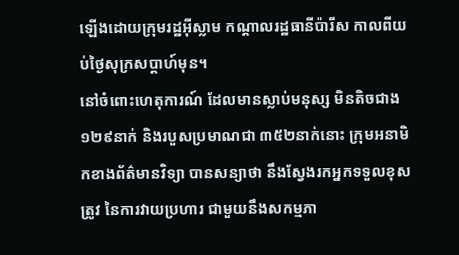ឡើងដោយក្រុមរដ្ឋអ៊ីស្លាម កណ្ដាលរដ្ឋធានីប៉ារីស កាលពីយប់ថ្ងៃសុក្រសប្ដាហ៍មុន។
នៅចំពោះហេតុការណ៍ ដែលមានស្លាប់មនុស្ស មិនតិចជាង១២៩នាក់ និងរបួសប្រមាណជា ៣៥២នាក់នោះ ក្រុមអនាមិកខាងព័ត៌មានវិទ្យា បានសន្យាថា នឹងស្វែងរកអ្នកទទួលខុសត្រូវ នៃការវាយប្រហារ ជាមួយនឹងសកម្មភា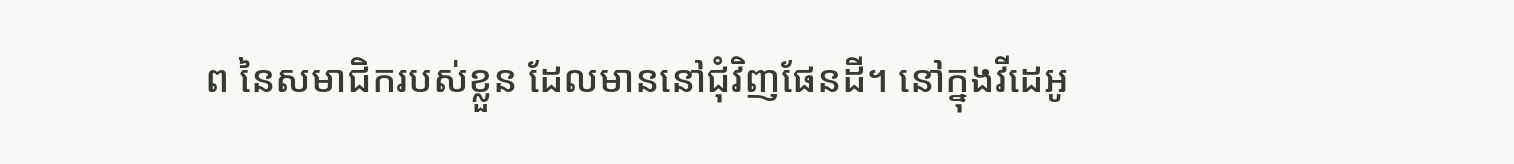ព នៃសមាជិករបស់ខ្លួន ដែលមាននៅជុំវិញផែនដី។ នៅក្នុងវីដេអូ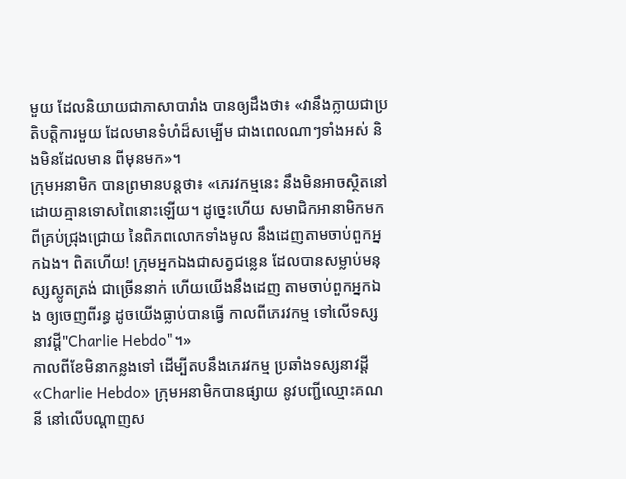មួយ ដែលនិយាយជាភាសាបារាំង បានឲ្យដឹងថា៖ «វានឹងក្លាយជាប្រតិបត្តិការមួយ ដែលមានទំហំដ៏សម្បើម ជាងពេលណាៗទាំងអស់ និងមិនដែលមាន ពីមុនមក»។
ក្រុមអនាមិក បានព្រមានបន្តថា៖ «ភេរវកម្មនេះ នឹងមិនអាចស្ថិតនៅ ដោយគ្មានទោសពៃនោះឡើយ។ ដូច្នេះហើយ សមាជិកអានាមិកមកពីគ្រប់ជ្រុងជ្រោយ នៃពិភពលោកទាំងមូល នឹងដេញតាមចាប់ពួកអ្នកឯង។ ពិតហើយ! ក្រុមអ្នកឯងជាសត្វជន្លេន ដែលបានសម្លាប់មនុស្សស្លូតត្រង់ ជាច្រើននាក់ ហើយយើងនឹងដេញ តាមចាប់ពួកអ្នកឯង ឲ្យចេញពីរន្ធ ដូចយើងធ្លាប់បានធ្វើ កាលពីភេរវកម្ម ទៅលើទស្សនាវដ្ដី"Charlie Hebdo"។»
កាលពីខែមិនាកន្លងទៅ ដើម្បីតបនឹងភេរវកម្ម ប្រឆាំងទស្សនាវដ្ដី «Charlie Hebdo» ក្រុមអនាមិកបានផ្សាយ នូវបញ្ជីឈ្មោះគណនី នៅលើបណ្ដាញស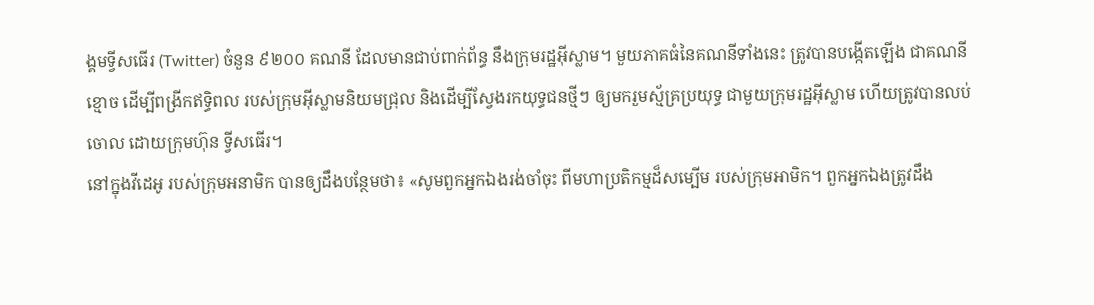ង្គមទ្វីសធើរ (Twitter) ចំនួន ៩២០០ គណនី ដែលមានជាប់ពាក់ព័ន្ធ នឹងក្រុមរដ្ឋអ៊ីស្លាម។ មួយភាគធំនៃគណនីទាំងនេះ ត្រូវបានបង្កើតឡើង ជាគណនីខ្មោច ដើម្បីពង្រីកឥទ្ធិពល របស់ក្រុមអ៊ីស្លាមនិយមជ្រុល និងដើម្បីស្វែងរកយុទ្ធជនថ្មីៗ ឲ្យមករួមស្ម័គ្រប្រយុទ្ធ ជាមួយក្រុមរដ្ឋអ៊ីស្លាម ហើយត្រូវបានលប់ចោល ដោយក្រុមហ៊ុន ទ្វីសធើរ។
នៅក្នុងវីដេអូ របស់ក្រុមអនាមិក បានឲ្យដឹងបន្ថែមថា៖ «សូមពួកអ្នកឯងរង់ចាំចុះ ពីមហាប្រតិកម្មដ៏សម្បើម របស់ក្រុមអាមិក។ ពួកអ្នកឯងត្រូវដឹង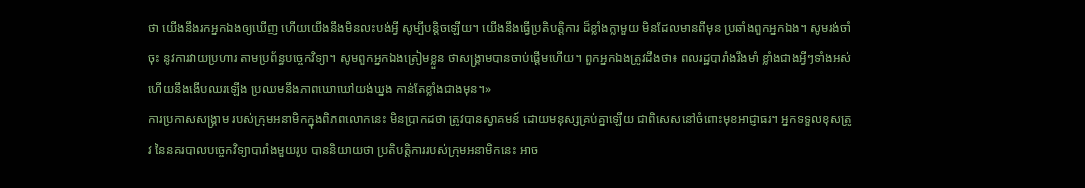ថា យើងនឹងរកអ្នកឯងឲ្យឃើញ ហើយយើងនឹងមិនលះបង់អ្វី សូម្បីបន្តិចឡើយ។ យើងនឹងធ្វើប្រតិបត្តិការ ដ៏ខ្លាំងក្លាមួយ មិនដែលមានពីមុន ប្រឆាំងពួកអ្នកឯង។ សូមរង់ចាំចុះ នូវការវាយប្រហារ តាមប្រព័ន្ធបច្ចេកវិទ្យា។ សូមពួកអ្នកឯងត្រៀមខ្លួន ថាសង្គ្រាមបានចាប់ផ្ដើមហើយ។ ពួកអ្នកឯងត្រូវដឹងថា៖ ពលរដ្ឋបារាំងរឹងមាំ ខ្លាំងជាងអ្វីៗទាំងអស់ ហើយនឹងងើបឈរឡើង ប្រឈមនឹងភាពឃោឃៅយង់ឃ្នង កាន់តែខ្លាំងជាងមុន។»
ការប្រកាសសង្គ្រាម របស់ក្រុមអនាមិកក្នុងពិភពលោកនេះ មិនប្រាកដថា ត្រូវបានស្វាគមន៍ ដោយមនុស្សគ្រប់គ្នាឡើយ ជាពិសេសនៅចំពោះមុខអាជ្ញាធរ។ អ្នកទទួលខុសត្រូវ នៃនគរបាលបច្ចេកវិទ្យាបារាំងមួយរូប បាននិយាយថា ប្រតិបត្តិការរបស់ក្រុមអនាមិកនេះ អាច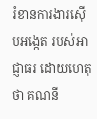រំខានការងារស៊ើបអង្កេត របស់អាជ្ញាធរ ដោយហេតុថា គណនី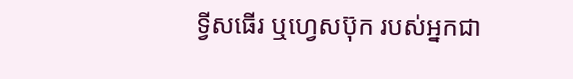ទ្វីសធើរ ឬហ្វេសប៊ុក របស់អ្នកជា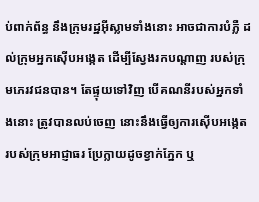ប់ពាក់ព័ន្ធ នឹងក្រុមរដ្ឋអ៊ីស្លាមទាំងនោះ អាចជាការបំភ្លឺ ដល់ក្រុមអ្នកស៊ើបអង្កេត ដើម្បីស្វែងរកបណ្ដាញ របស់ក្រុមភេរវជនបាន។ តែផ្ទុយទៅវិញ បើគណនីរបស់អ្នកទាំងនោះ ត្រូវបានលប់ចេញ នោះនឹងធ្វើឲ្យការស៊ើបអង្កេត របស់ក្រុមអាជ្ញាធរ ប្រែក្លាយដូចខ្វាក់ភ្នែក ឬ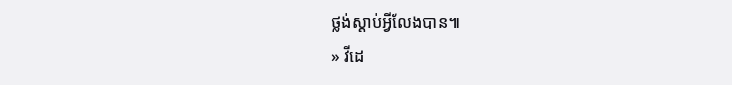ថ្លង់ស្ដាប់អ្វីលែងបាន៕
» វីដេ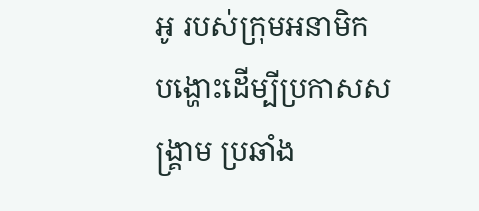អូ របស់ក្រុមអនាមិក បង្ហោះដើម្បីប្រកាសសង្គ្រាម ប្រឆាំង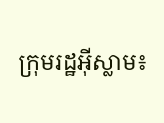ក្រុមរដ្ឋអ៊ីស្លាម៖